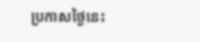ប្រកាសថ្ងៃនេះ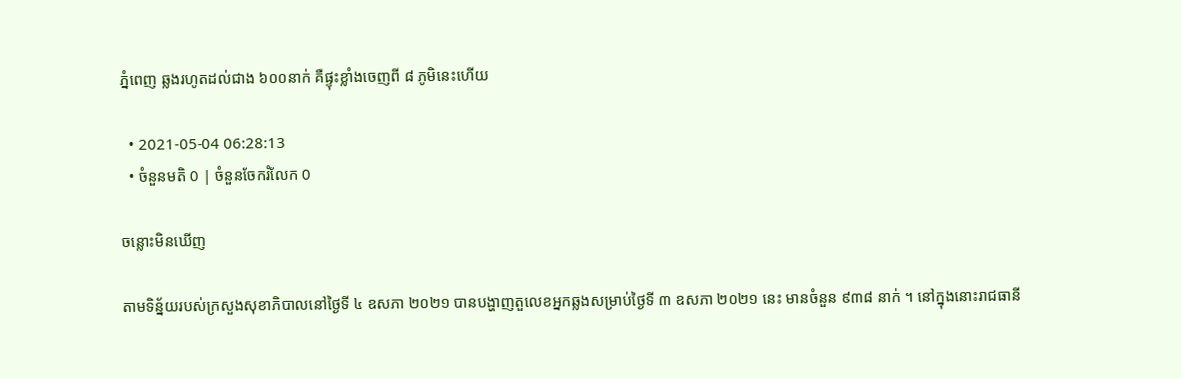ភ្នំពេញ ឆ្លងរហូតដល់ជាង ៦០០នាក់ គឺផ្ទុះខ្លាំងចេញពី ៨ ភូមិនេះហើយ

  • 2021-05-04 06:28:13
  • ចំនួនមតិ 0 | ចំនួនចែករំលែក 0

ចន្លោះមិនឃើញ

តាមទិន្ន័យរបស់ក្រសួងសុខាភិបាលនៅថ្ងៃទី ៤ ឧសភា ២០២១ បានបង្ហាញតួលេខអ្នកឆ្លងសម្រាប់ថ្ងៃទី ៣ ឧសភា ២០២១ នេះ មានចំនួន ៩៣៨ នាក់ ។ នៅក្នុងនោះរាជធានី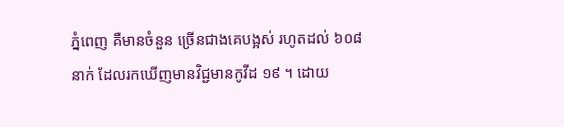ភ្នំពេញ គឺមានចំនួន ច្រើនជាងគេបង្អស់ រហូតដល់ ៦០៨នាក់ ដែលរកឃើញមានវិជ្ជមានកូវីដ ១៩ ។ ដោយ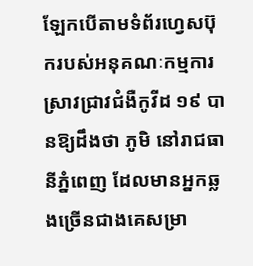ឡែកបើតាមទំព័រហ្វេសប៊ុករបស់អនុគណៈកម្មការ ស្រាវជ្រាវជំងឺកូវីដ ១៩ បានឱ្យដឹងថា ភូមិ នៅរាជធានីភ្នំពេញ ដែលមានអ្នកឆ្លងច្រើនជាងគេសម្រា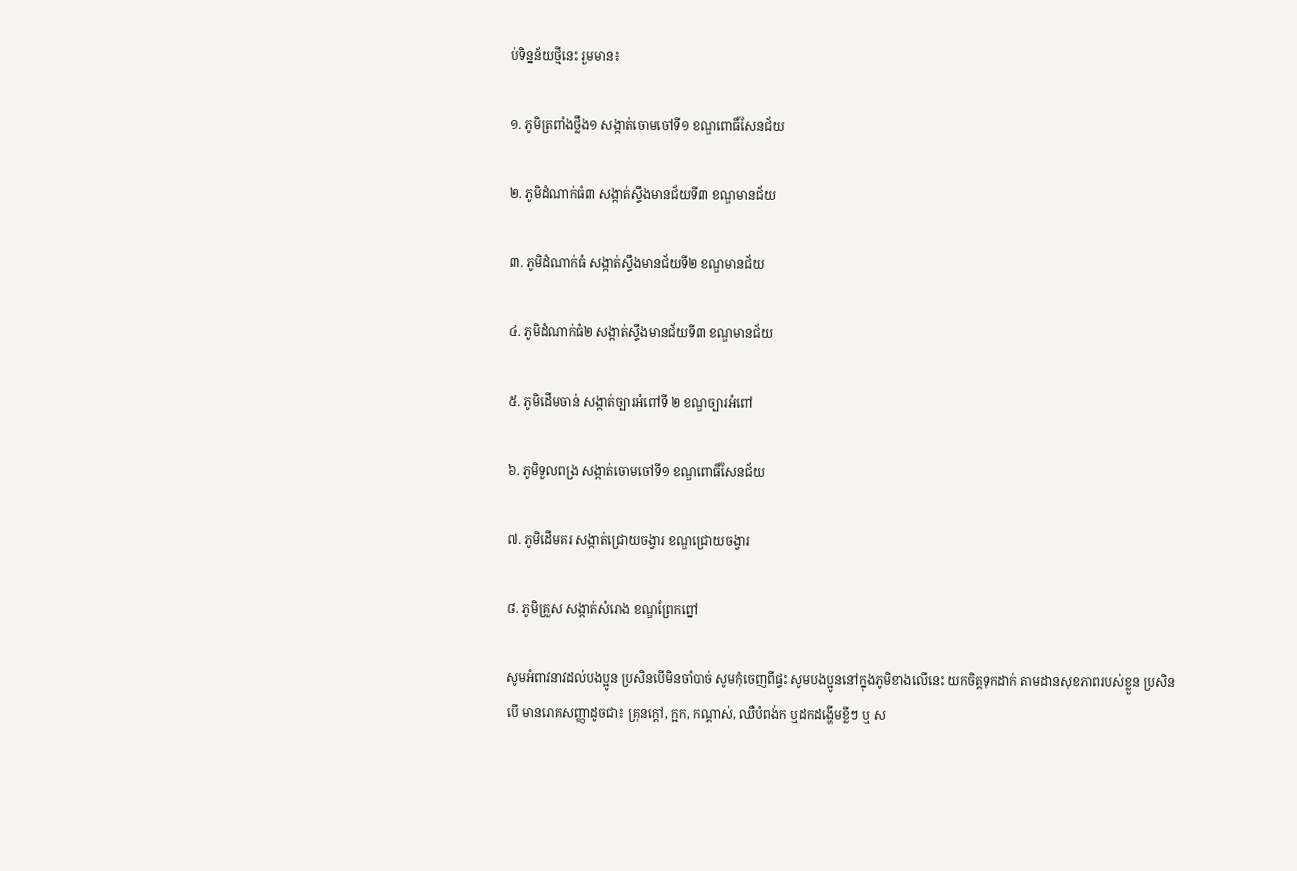ប់ទិន្នន័យថ្មីនេះ រួមមាន៖

១. ភូមិត្រពាំងថ្លឹង១ សង្កាត់ចោមចៅទី១ ខណ្ឌពោធិ៍សែនជ័យ

២. ភូមិដំណាក់ធំ៣ សង្កាត់ស្ទឹងមានជ័យទី៣ ខណ្ឌមានជ័យ

៣. ភូមិដំណាក់ធំ សង្កាត់ស្ទឹងមានជ័យទី២ ខណ្ឌមានជ័យ

៤. ភូមិដំណាក់ធំ២ សង្កាត់ស្ទឹងមានជ័យទី៣ ខណ្ឌមានជ័យ

៥. ភូមិដើមចាន់ សង្កាត់ច្បារអំពៅទី ២ ខណ្ឌច្បារអំពៅ

៦. ភូមិទួលពង្រ សង្កាត់ចោមចៅទី១ ខណ្ឌពោធិ៍សែនជ័យ

៧. ភូមិដើមគរ សង្កាត់ជ្រោយចង្វារ ខណ្ឌជ្រោយចង្វារ

៨. ភូមិគ្រួស សង្កាត់សំរោង ខណ្ឌព្រែកព្នៅ

សូមអំពាវនាវដល់បងប្អូន ប្រសិនបើមិនចាំបាច់ សូមកុំចេញពីផ្ទះ សូមបងប្អូននៅក្នុងភូមិខាងលើនេះ យកចិត្តទុកដាក់ តាមដានសុខភាពរបស់ខ្លួន ប្រសិនបើ មានរោគសញ្ញាដូចជា៖ គ្រុនក្ដៅ, ក្អក, កណ្ដាស់, ឈឺបំពង់ក ឬដកដង្ហើមខ្លីៗ ឬ ស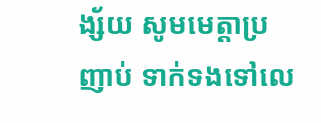ង្ស័យ សូមមេត្តាប្រញាប់ ទាក់ទងទៅលេ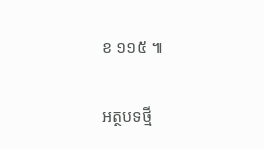ខ ១១៥ ៕

អត្ថបទថ្មី